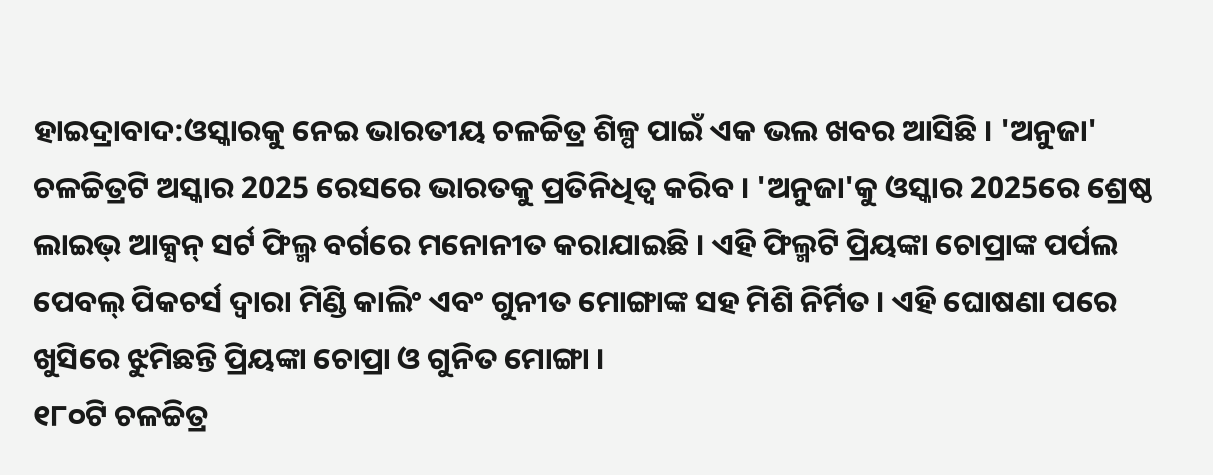ହାଇଦ୍ରାବାଦ:ଓସ୍କାରକୁ ନେଇ ଭାରତୀୟ ଚଳଚ୍ଚିତ୍ର ଶିଳ୍ପ ପାଇଁ ଏକ ଭଲ ଖବର ଆସିଛି । 'ଅନୁଜା' ଚଳଚ୍ଚିତ୍ରଟି ଅସ୍କାର 2025 ରେସରେ ଭାରତକୁ ପ୍ରତିନିଧିତ୍ୱ କରିବ । 'ଅନୁଜା'କୁ ଓସ୍କାର 2025ରେ ଶ୍ରେଷ୍ଠ ଲାଇଭ୍ ଆକ୍ସନ୍ ସର୍ଟ ଫିଲ୍ମ ବର୍ଗରେ ମନୋନୀତ କରାଯାଇଛି । ଏହି ଫିଲ୍ମଟି ପ୍ରିୟଙ୍କା ଚୋପ୍ରାଙ୍କ ପର୍ପଲ ପେବଲ୍ ପିକଚର୍ସ ଦ୍ୱାରା ମିଣ୍ଡି କାଲିଂ ଏବଂ ଗୁନୀତ ମୋଙ୍ଗାଙ୍କ ସହ ମିଶି ନିର୍ମିତ । ଏହି ଘୋଷଣା ପରେ ଖୁସିରେ ଝୁମିଛନ୍ତି ପ୍ରିୟଙ୍କା ଚୋପ୍ରା ଓ ଗୁନିତ ମୋଙ୍ଗା ।
୧୮୦ଟି ଚଳଚ୍ଚିତ୍ର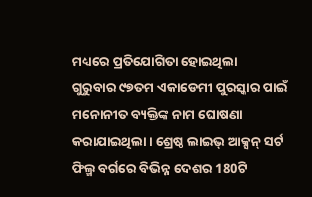ମଧ୍ୟରେ ପ୍ରତିଯୋଗିତା ହୋଇଥିଲା
ଗୁରୁବାର ୯୭ତମ ଏକାଡେମୀ ପୁରସ୍କାର ପାଇଁ ମନୋନୀତ ବ୍ୟକ୍ତିଙ୍କ ନାମ ଘୋଷଣା କରାଯାଇଥିଲା । ଶ୍ରେଷ୍ଠ ଲାଇଭ୍ ଆକ୍ସନ୍ ସର୍ଟ ଫିଲ୍ମ ବର୍ଗରେ ବିଭିନ୍ନ ଦେଶର 180ଟି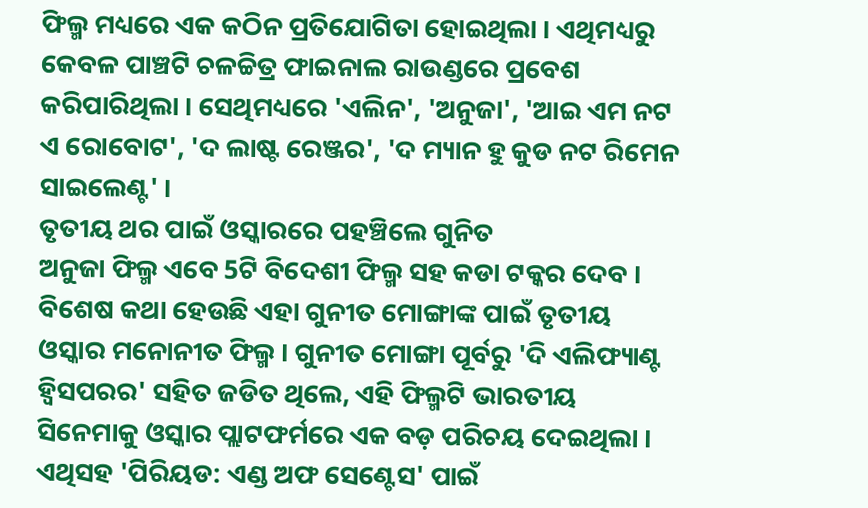ଫିଲ୍ମ ମଧ୍ୟରେ ଏକ କଠିନ ପ୍ରତିଯୋଗିତା ହୋଇଥିଲା । ଏଥିମଧ୍ୟରୁ କେବଳ ପାଞ୍ଚଟି ଚଳଚ୍ଚିତ୍ର ଫାଇନାଲ ରାଉଣ୍ଡରେ ପ୍ରବେଶ କରିପାରିଥିଲା । ସେଥିମଧ୍ୟରେ 'ଏଲିନ', 'ଅନୁଜା', 'ଆଇ ଏମ ନଟ ଏ ରୋବୋଟ', 'ଦ ଲାଷ୍ଟ ରେଞ୍ଜର', 'ଦ ମ୍ୟାନ ହୁ କୁଡ ନଟ ରିମେନ ସାଇଲେଣ୍ଟ' ।
ତୃତୀୟ ଥର ପାଇଁ ଓସ୍କାରରେ ପହଞ୍ଚିଲେ ଗୁନିତ
ଅନୁଜା ଫିଲ୍ମ ଏବେ 5ଟି ବିଦେଶୀ ଫିଲ୍ମ ସହ କଡା ଟକ୍କର ଦେବ । ବିଶେଷ କଥା ହେଉଛି ଏହା ଗୁନୀତ ମୋଙ୍ଗାଙ୍କ ପାଇଁ ତୃତୀୟ ଓସ୍କାର ମନୋନୀତ ଫିଲ୍ମ । ଗୁନୀତ ମୋଙ୍ଗା ପୂର୍ବରୁ 'ଦି ଏଲିଫ୍ୟାଣ୍ଟ ହ୍ୱିସପରର' ସହିତ ଜଡିତ ଥିଲେ, ଏହି ଫିଲ୍ମଟି ଭାରତୀୟ ସିନେମାକୁ ଓସ୍କାର ପ୍ଲାଟଫର୍ମରେ ଏକ ବଡ଼ ପରିଚୟ ଦେଇଥିଲା । ଏଥିସହ 'ପିରିୟଡ: ଏଣ୍ଡ ଅଫ ସେଣ୍ଟେସ' ପାଇଁ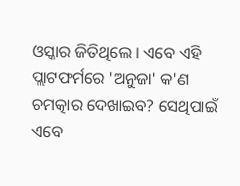ଓସ୍କାର ଜିତିଥିଲେ । ଏବେ ଏହି ପ୍ଲାଟଫର୍ମରେ 'ଅନୁଜା' କ'ଣ ଚମତ୍କାର ଦେଖାଇବ? ସେଥିପାଇଁ ଏବେ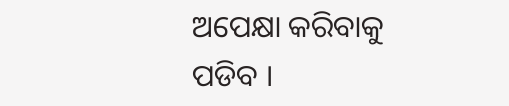ଅପେକ୍ଷା କରିବାକୁ ପଡିବ ।